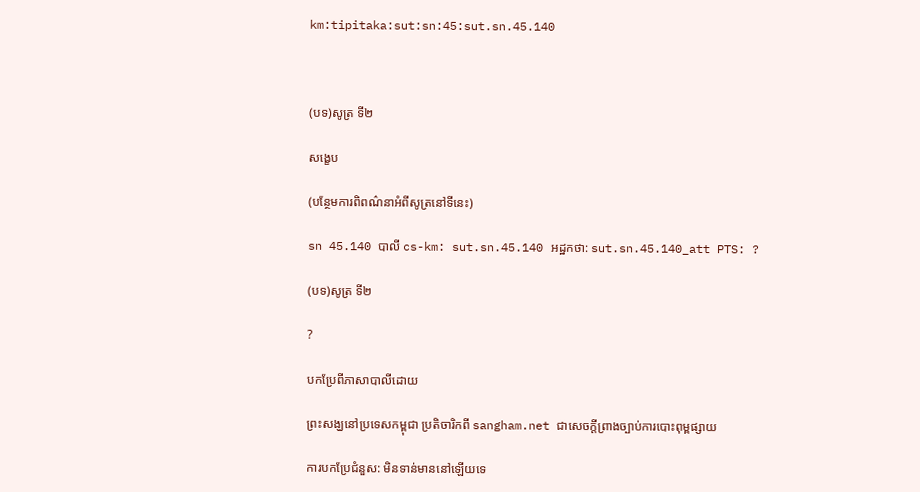km:tipitaka:sut:sn:45:sut.sn.45.140



(បទ)សូត្រ ទី២

សង្ខេប

(បន្ថែមការពិពណ៌នាអំពីសូត្រនៅទីនេះ)

sn 45.140 បាលី cs-km: sut.sn.45.140 អដ្ឋកថា: sut.sn.45.140_att PTS: ?

(បទ)សូត្រ ទី២

?

បកប្រែពីភាសាបាលីដោយ

ព្រះសង្ឃនៅប្រទេសកម្ពុជា ប្រតិចារិកពី sangham.net ជាសេចក្តីព្រាងច្បាប់ការបោះពុម្ពផ្សាយ

ការបកប្រែជំនួស: មិនទាន់មាននៅឡើយទេ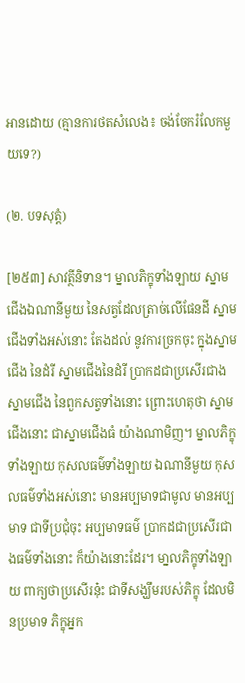អានដោយ (គ្មានការថតសំលេង៖ ចង់ចែករំលែកមួយទេ?)

(២. បទសុត្តំ)

[២៥៣] សាវត្ថីនិទាន។ ម្នាលភិក្ខុទាំងឡាយ ស្នាមជើងឯណានីមួយ នៃសត្វដែលត្រាច់លើផែនដី ស្នាមជើងទាំងអស់នោះ តែងដល់ នូវការច្រកចុះ ក្នុងស្នាមជើង នៃដំរី ស្នាមជើងនៃដំរី ប្រាកដជាប្រសើរជាងស្នាមជើង នៃពួកសត្វទាំងនោះ ព្រោះហេតុថា ស្នាមជើងនោះ ជាស្នាមជើងធំ យ៉ាងណាមិញ។ ម្នាលភិក្ខុទាំងឡាយ កុសលធម៌ទាំងឡាយ ឯណានីមួយ កុសលធម៌ទាំងអស់នោះ មានអប្បមាទជាមូល មានអប្បមាទ ជាទីប្រជុំចុះ អប្បមាទធម៌ ប្រាកដជាប្រសើរជាងធម៌ទាំងនោះ ក៏យ៉ាងនោះដែរ។ មា្នលភិក្ខុទាំងឡាយ ពាក្យថាប្រសើរនុ៎ះ ជាទីសង្ឃឹមរបស់ភិក្ខុ ដែលមិនប្រមាទ ភិក្ខុអ្នក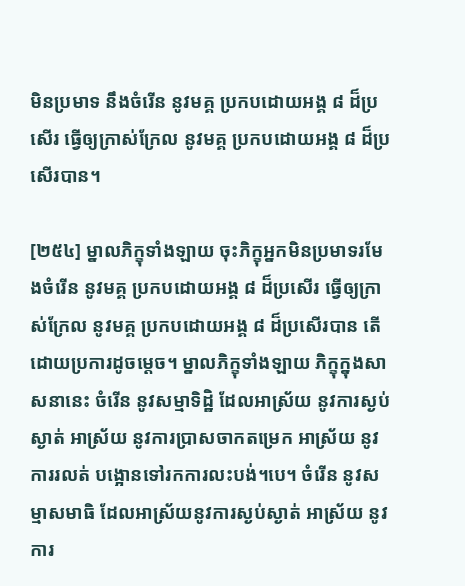មិនប្រមាទ នឹងចំរើន នូវមគ្គ ប្រកបដោយអង្គ ៨ ដ៏ប្រសើរ ធ្វើឲ្យក្រាស់ក្រែល នូវមគ្គ ប្រកបដោយអង្គ ៨ ដ៏ប្រសើរបាន។

[២៥៤] ម្នាលភិក្ខុទាំងឡាយ ចុះភិក្ខុអ្នកមិនប្រមាទរមែងចំរើន នូវមគ្គ ប្រកបដោយអង្គ ៨ ដ៏ប្រសើរ ធ្វើឲ្យក្រាស់ក្រែល នូវមគ្គ ប្រកបដោយអង្គ ៨ ដ៏ប្រសើរបាន តើដោយប្រការដូចម្តេច។ ម្នាលភិក្ខុទាំងឡាយ ភិក្ខុក្នុងសាសនានេះ ចំរើន នូវសម្មាទិដ្ឋិ ដែលអាស្រ័យ នូវការស្ងប់ស្ងាត់ អាស្រ័យ នូវការប្រាសចាកតម្រេក អាស្រ័យ នូវការរលត់ បង្អោនទៅរកការលះបង់។បេ។ ចំរើន នូវសម្មាសមាធិ ដែលអាស្រ័យនូវការស្ងប់ស្ងាត់ អាស្រ័យ នូវការ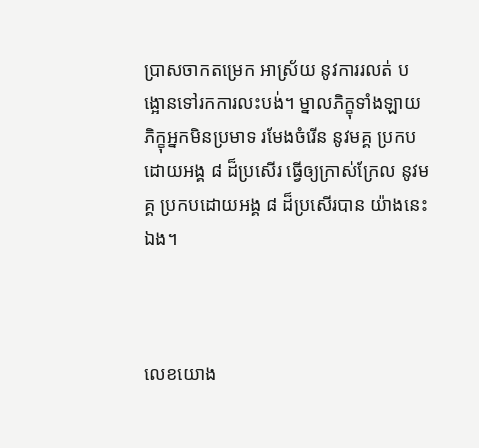ប្រាសចាកតម្រេក អាស្រ័យ នូវការរលត់ បង្អោនទៅរកការលះបង់។ ម្នាលភិក្ខុទាំងឡាយ ភិក្ខុអ្នកមិនប្រមាទ រមែងចំរើន នូវមគ្គ ប្រកបដោយអង្គ ៨ ដ៏ប្រសើរ ធ្វើឲ្យក្រាស់ក្រែល នូវមគ្គ ប្រកបដោយអង្គ ៨ ដ៏ប្រសើរបាន យ៉ាងនេះឯង។



លេខយោង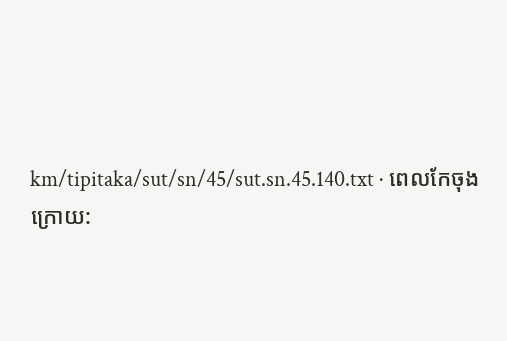km/tipitaka/sut/sn/45/sut.sn.45.140.txt · ពេលកែចុងក្រោយ: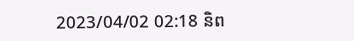2023/04/02 02:18 និព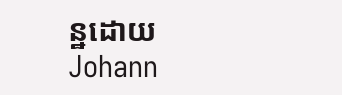ន្ឋដោយ Johann